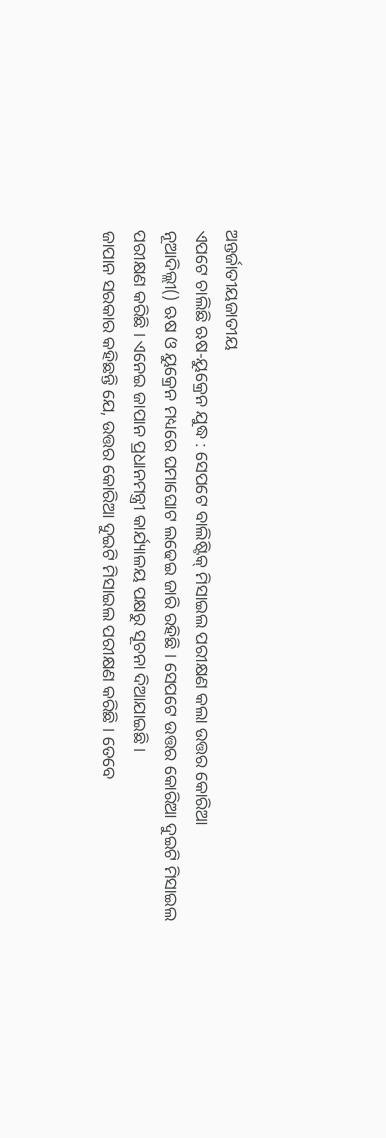ଅନ୍ତର୍ଜାତୀୟଜାତୀୟ
ଏପଟେ ଚାଲିଛି ଋଷ-ୟୁକ୍ରେନ ଯୁଦ୍ଧ : ସେପଟେ ବାଲିଷ୍ଟିକ୍ ମିସାଇଲ ପରୀକ୍ଷଣ କଲା ଉତ୍ତର କୋରିଆ
ନୂଆଦିଲ୍ଲୀ() ଋଷ ଓ ୟୁକ୍ରେନ ମଧ୍ୟରେ ଘମାଘୋଟ ଲଢେଇ ଜାରି ରହିଛି । ସେପଟେ ଉତ୍ତର କୋରିଆ ଦୁଇଟି ମିସାଇଲ ପରୀକ୍ଷଣ କରିଛି । ଏନେଇ ଜାପାନ ପ୍ରଧାନମନ୍ତ୍ରୀ କାର୍ଯ୍ୟାଳୟ ପକ୍ଷରୁ ସୂଚନା ଦିଆଯାଇଛି ।
ଜାପାନ ସରକାର କହିଛନ୍ତି ଯେ, ଉତ୍ତର କୋରିଆ ଦୁଇଟି ମିସାଇଲ ପରୀକ୍ଷଣ କରିଛି । ତେବେ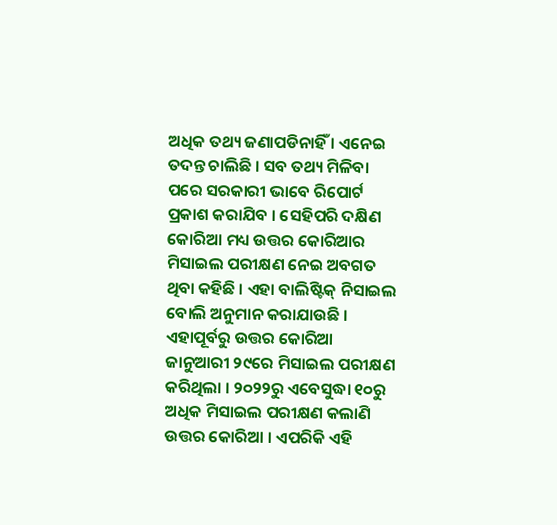ଅଧିକ ତଥ୍ୟ ଜଣାପଡିନାହିଁ । ଏନେଇ ତଦନ୍ତ ଚାଲିଛି । ସବ ତଥ୍ୟ ମିଳିବା ପରେ ସରକାରୀ ଭାବେ ରିପୋର୍ଟ ପ୍ରକାଶ କରାଯିବ । ସେହିପରି ଦକ୍ଷିଣ କୋରିଆ ମଧ୍ୟ ଉତ୍ତର କୋରିଆର ମିସାଇଲ ପରୀକ୍ଷଣ ନେଇ ଅବଗତ ଥିବା କହିଛି । ଏହା ବାଲିଷ୍ଟିକ୍ ନିସାଇଲ ବୋଲି ଅନୁମାନ କରାଯାଉଛି ।
ଏହାପୂର୍ବରୁ ଉତ୍ତର କୋରିଆ ଜାନୁଆରୀ ୨୯ରେ ମିସାଇଲ ପରୀକ୍ଷଣ କରିଥିଲା । ୨୦୨୨ରୁ ଏବେସୁଦ୍ଧା ୧୦ରୁ ଅଧିକ ମିସାଇଲ ପରୀକ୍ଷଣ କଲାଣି ଉତ୍ତର କୋରିଆ । ଏପରିକି ଏହି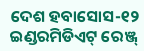ଦେଶ ହବାସୋସ-୧୨ ଇଣ୍ଡରମିଡିଏଟ୍ ରେଞ୍ଜ୍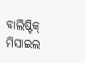ବାଲିଷ୍ଟିକ୍ ମିସାଇଲ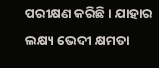ପରୀକ୍ଷଣ କରିଛି । ଯାହାର ଲକ୍ଷ୍ୟ ଭେଦୀ କ୍ଷମତା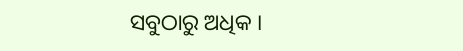ସବୁଠାରୁ ଅଧିକ ।